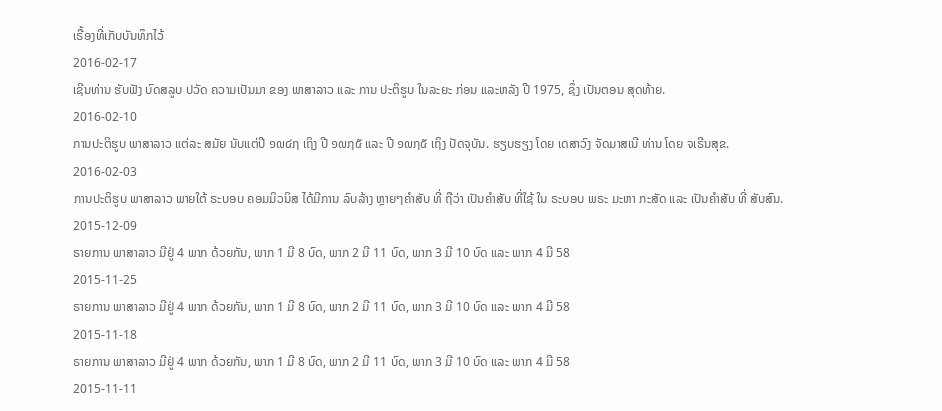ເຣື້ອງທີ່ເກັບບັນທຶກໄວ້
2016-02-17
ເຊີນທ່ານ ຮັບຟັງ ບົດສລູບ ປວັດ ຄວາມເປັນມາ ຂອງ ພາສາລາວ ແລະ ການ ປະຕິຮູບ ໃນລະຍະ ກ່ອນ ແລະຫລັງ ປີ 1975, ຊຶ່ງ ເປັນຕອນ ສຸດທ້າຍ.
2016-02-10
ການປະຕິຮູບ ພາສາລາວ ແຕ່ລະ ສມັຍ ນັບແຕ່ປີ ໑໙໔໗ ເຖິງ ປີ ໑໙໗໕ ແລະ ປີ ໑໙໗໕ ເຖິງ ປັດຈຸບັນ. ຮຽບຮຽງ ໂດຍ ເດສາວົງ ຈັດມາສເນີ ທ່ານ ໂດຍ ຈເຣີນສຸຂ.
2016-02-03
ການປະຕິຮູບ ພາສາລາວ ພາຍໃຕ້ ຣະບອບ ຄອມມິວນິສ ໄດ້ມີການ ລົບລ້າງ ຫຼາຍໆຄຳສັບ ທີ່ ຖືວ່າ ເປັນຄຳສັບ ທີ່ໃຊ້ ໃນ ຣະບອບ ພຣະ ມະຫາ ກະສັດ ແລະ ເປັນຄຳສັບ ທີ່ ສັບສົນ.
2015-12-09
ຣາຍການ ພາສາລາວ ມີຢູ່ 4 ພາກ ດ້ວຍກັນ, ພາກ 1 ມີ 8 ບົດ, ພາກ 2 ມີ 11 ບົດ, ພາກ 3 ມີ 10 ບົດ ແລະ ພາກ 4 ມີ 58
2015-11-25
ຣາຍການ ພາສາລາວ ມີຢູ່ 4 ພາກ ດ້ວຍກັນ, ພາກ 1 ມີ 8 ບົດ, ພາກ 2 ມີ 11 ບົດ, ພາກ 3 ມີ 10 ບົດ ແລະ ພາກ 4 ມີ 58
2015-11-18
ຣາຍການ ພາສາລາວ ມີຢູ່ 4 ພາກ ດ້ວຍກັນ, ພາກ 1 ມີ 8 ບົດ, ພາກ 2 ມີ 11 ບົດ, ພາກ 3 ມີ 10 ບົດ ແລະ ພາກ 4 ມີ 58
2015-11-11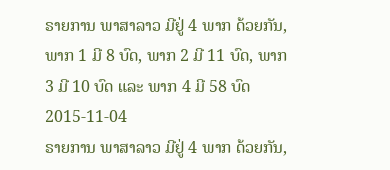ຣາຍການ ພາສາລາວ ມີຢູ່ 4 ພາກ ດ້ວຍກັນ, ພາກ 1 ມີ 8 ບົດ, ພາກ 2 ມີ 11 ບົດ, ພາກ 3 ມີ 10 ບົດ ແລະ ພາກ 4 ມີ 58 ບົດ
2015-11-04
ຣາຍການ ພາສາລາວ ມີຢູ່ 4 ພາກ ດ້ວຍກັນ,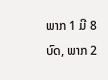ພາກ 1 ມີ 8 ບົດ, ພາກ 2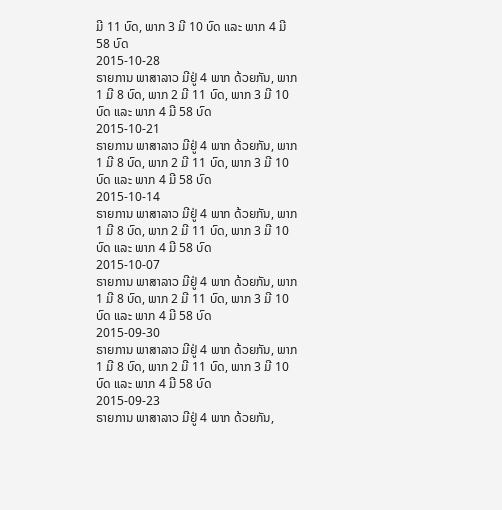ມີ 11 ບົດ, ພາກ 3 ມີ 10 ບົດ ແລະ ພາກ 4 ມີ 58 ບົດ
2015-10-28
ຣາຍການ ພາສາລາວ ມີຢູ່ 4 ພາກ ດ້ວຍກັນ, ພາກ 1 ມີ 8 ບົດ, ພາກ 2 ມີ 11 ບົດ, ພາກ 3 ມີ 10 ບົດ ແລະ ພາກ 4 ມີ 58 ບົດ
2015-10-21
ຣາຍການ ພາສາລາວ ມີຢູ່ 4 ພາກ ດ້ວຍກັນ, ພາກ 1 ມີ 8 ບົດ, ພາກ 2 ມີ 11 ບົດ, ພາກ 3 ມີ 10 ບົດ ແລະ ພາກ 4 ມີ 58 ບົດ
2015-10-14
ຣາຍການ ພາສາລາວ ມີຢູ່ 4 ພາກ ດ້ວຍກັນ, ພາກ 1 ມີ 8 ບົດ, ພາກ 2 ມີ 11 ບົດ, ພາກ 3 ມີ 10 ບົດ ແລະ ພາກ 4 ມີ 58 ບົດ
2015-10-07
ຣາຍການ ພາສາລາວ ມີຢູ່ 4 ພາກ ດ້ວຍກັນ, ພາກ 1 ມີ 8 ບົດ, ພາກ 2 ມີ 11 ບົດ, ພາກ 3 ມີ 10 ບົດ ແລະ ພາກ 4 ມີ 58 ບົດ
2015-09-30
ຣາຍການ ພາສາລາວ ມີຢູ່ 4 ພາກ ດ້ວຍກັນ, ພາກ 1 ມີ 8 ບົດ, ພາກ 2 ມີ 11 ບົດ, ພາກ 3 ມີ 10 ບົດ ແລະ ພາກ 4 ມີ 58 ບົດ
2015-09-23
ຣາຍການ ພາສາລາວ ມີຢູ່ 4 ພາກ ດ້ວຍກັນ,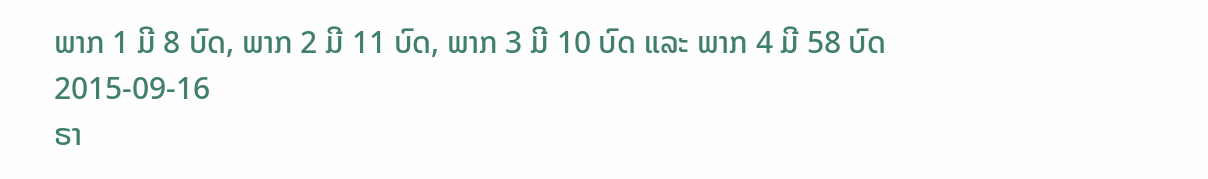ພາກ 1 ມີ 8 ບົດ, ພາກ 2 ມີ 11 ບົດ, ພາກ 3 ມີ 10 ບົດ ແລະ ພາກ 4 ມີ 58 ບົດ
2015-09-16
ຣາ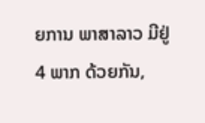ຍການ ພາສາລາວ ມີຢູ່ 4 ພາກ ດ້ວຍກັນ,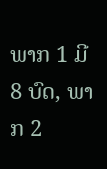ພາກ 1 ມີ 8 ບົດ, ພາກ 2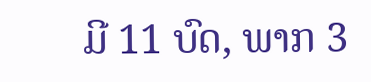ມີ 11 ບົດ, ພາກ 3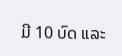ມີ 10 ບົດ ແລະ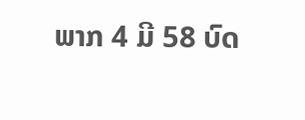ພາກ 4 ມີ 58 ບົດ